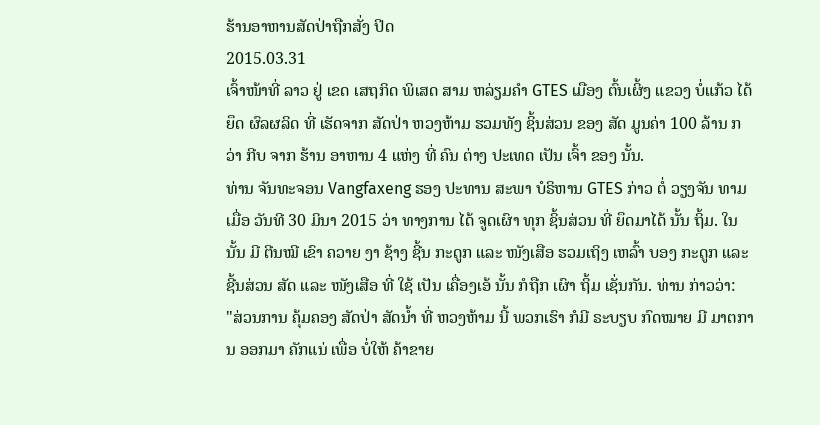ຮ້ານອາຫານສັດປ່າຖືກສັ່ງ ປິດ
2015.03.31
ເຈົ້າໜ້າທີ່ ລາວ ຢູ່ ເຂດ ເສຖກິດ ພິເສດ ສາມ ຫລ່ຽມຄໍາ GTES ເມືອງ ຕົ້ນເຜິ້ງ ແຂວງ ບໍ່ແກ້ວ ໄດ້ຍຶດ ຜົລຜລິດ ທີ່ ເຮັດຈາກ ສັດປ່າ ຫວງຫ້າມ ຮວມທັງ ຊິ້ນສ່ວນ ຂອງ ສັດ ມູນຄ່າ 100 ລ້ານ ກວ່າ ກີບ ຈາກ ຮ້ານ ອາຫານ 4 ແຫ່ງ ທີ່ ຄົນ ຕ່າງ ປະເທດ ເປັນ ເຈົ້າ ຂອງ ນັ້ນ.
ທ່ານ ຈັນທະຈອນ Vangfaxeng ຮອງ ປະທານ ສະພາ ບໍຣິຫານ GTES ກ່າວ ຕໍ່ ວຽງຈັນ ທາມ ເມື່ອ ວັນທີ 30 ມິນາ 2015 ວ່າ ທາງການ ໄດ້ ຈູດເຜົາ ທຸກ ຊິ້ນສ່ວນ ທີ່ ຍຶດມາໄດ້ ນັ້ນ ຖິ້ມ. ໃນນັ້ນ ມີ ຕີນໝີ ເຂົາ ຄວາຍ ງາ ຊ້າງ ຊີ້ນ ກະດູກ ແລະ ໜັງເສືອ ຮວມເຖິງ ເຫລົ້າ ບອງ ກະດູກ ແລະ ຊີ້ນສ່ວນ ສັດ ແລະ ໜັງເສືອ ທີ່ ໃຊ້ ເປັນ ເຄື່ອງເອ້ ນັ້ນ ກໍຖືກ ເຜົາ ຖິ້ມ ເຊັ່ນກັນ. ທ່ານ ກ່າວວ່າ:
"ສ່ວນການ ຄຸ້ມຄອງ ສັດປ່າ ສັດນໍ້າ ທີ່ ຫວງຫ້າມ ນີ້ ພວກເຮົາ ກໍມີ ຣະບຽບ ກົດໝາຍ ມີ ມາຕການ ອອກມາ ຄັກແນ່ ເພື່ອ ບໍ່ໃຫ້ ຄ້າຂາຍ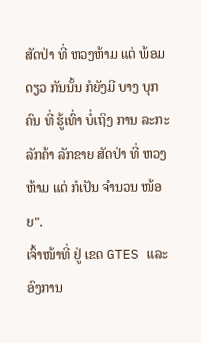ສັດປ່າ ທີ່ ຫວງຫ້າມ ແຕ່ ພ້ອມດຽວ ກັນນັ້ນ ກໍຍັງມີ ບາງ ບຸກຄົນ ທີ່ ຮູ້ເທົ່າ ບໍ່ເຖິງ ການ ລະກະ ລັກຄ້າ ລັກຂາຍ ສັດປ່າ ທີ່ ຫວງຫ້າມ ແຕ່ ກໍເປັນ ຈໍານວນ ໜ້ອຍ".
ເຈົ້າໜ້າທີ່ ຢູ່ ເຂດ GTES ແລະ ອົງການ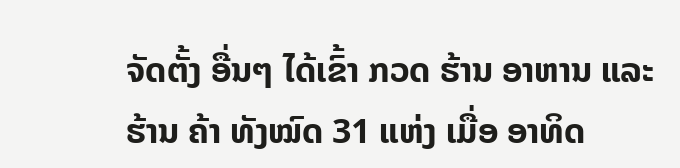ຈັດຕັ້ງ ອື່ນໆ ໄດ້ເຂົ້າ ກວດ ຮ້ານ ອາຫານ ແລະ ຮ້ານ ຄ້າ ທັງໝົດ 31 ແຫ່ງ ເມື່ອ ອາທິດ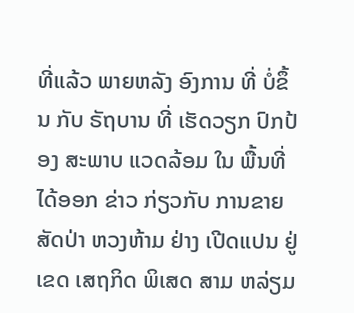ທີ່ແລ້ວ ພາຍຫລັງ ອົງການ ທີ່ ບໍ່ຂຶ້ນ ກັບ ຣັຖບານ ທີ່ ເຮັດວຽກ ປົກປ້ອງ ສະພາບ ແວດລ້ອມ ໃນ ພື້ນທີ່ ໄດ້ອອກ ຂ່າວ ກ່ຽວກັບ ການຂາຍ ສັດປ່າ ຫວງຫ້າມ ຢ່າງ ເປີດແປນ ຢູ່ເຂດ ເສຖກິດ ພິເສດ ສາມ ຫລ່ຽມ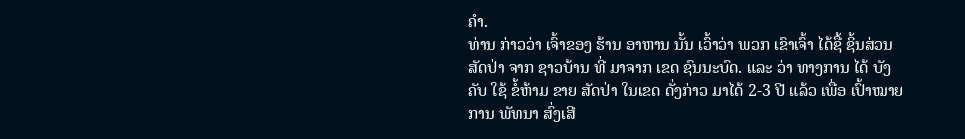ຄໍາ.
ທ່ານ ກ່າວວ່າ ເຈົ້າຂອງ ຮ້ານ ອາຫານ ນັ້ນ ເວົ້າວ່າ ພວກ ເຂົາເຈົ້າ ໄດ້ຊື້ ຊິ້ນສ່ວນ ສັດປ່າ ຈາກ ຊາວບ້ານ ທີ່ ມາຈາກ ເຂດ ຊົນນະບົດ. ແລະ ວ່າ ທາງການ ໄດ້ ບັງຄັບ ໃຊ້ ຂໍ້ຫ້າມ ຂາຍ ສັດປ່າ ໃນເຂດ ດັ່ງກ່າວ ມາໄດ້ 2-3 ປີ ແລ້ວ ເພື່ອ ເປົ້າໝາຍ ການ ພັທນາ ສົ່ງເສີ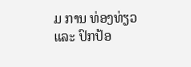ມ ການ ທ່ອງທ່ຽວ ແລະ ປົກປ້ອ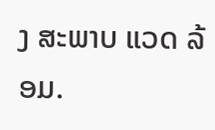ງ ສະພາບ ແວດ ລ້ອມ.